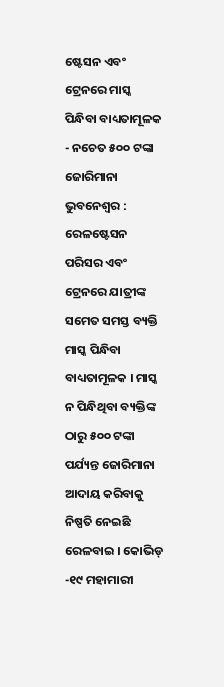ଷ୍ଟେସନ ଏବଂ ଟ୍ରେନରେ ମାସ୍କ ପିନ୍ଧିବା ବାଧ୍ୟତାମୂଳକ
- ନଚେତ ୫୦୦ ଟଙ୍କା ଜୋରିମାନା
ଭୁବନେଶ୍ୱର : ରେଳଷ୍ଟେସନ ପରିସର ଏବଂ ଟ୍ରେନରେ ଯାତ୍ରୀଙ୍କ ସମେତ ସମସ୍ତ ବ୍ୟକ୍ତି ମାସ୍କ ପିନ୍ଧିବା ବାଧ୍ୟତାମୂଳକ । ମାସ୍କ ନ ପିନ୍ଧିଥିବା ବ୍ୟକ୍ତିଙ୍କ ଠାରୁ ୫୦୦ ଟଙ୍କା ପର୍ଯ୍ୟନ୍ତ ଜୋରିମାନା ଆଦାୟ କରିବାକୁ ନିଷ୍ପତି ନେଇଛି ରେଳବାଇ । କୋଭିଡ୍ -୧୯ ମହାମାରୀ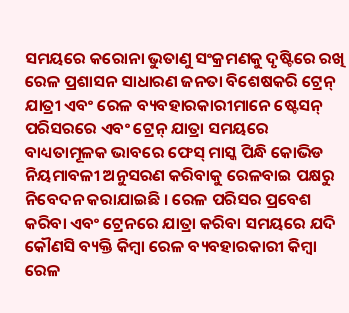ସମୟରେ କରୋନା ଭୁତାଣୁ ସଂକ୍ରମଣକୁ ଦୃଷ୍ଟିରେ ରଖି ରେଳ ପ୍ରଶାସନ ସାଧାରଣ ଜନତା ବିଶେଷକରି ଟ୍ରେନ୍ ଯାତ୍ରୀ ଏବଂ ରେଳ ବ୍ୟବହାରକାରୀମାନେ ଷ୍ଟେସନ୍ ପରିସରରେ ଏବଂ ଟ୍ରେନ୍ ଯାତ୍ରା ସମୟରେ ବାଧ୍ୟତାମୂଳକ ଭାବରେ ଫେସ୍ ମାସ୍କ ପିନ୍ଧି କୋଭିଡ ନିୟମାବଳୀ ଅନୁସରଣ କରିବାକୁ ରେଳବାଇ ପକ୍ଷରୁ ନିବେଦନ କରାଯାଇଛି । ରେଳ ପରିସର ପ୍ରବେଶ କରିବା ଏବଂ ଟ୍ରେନରେ ଯାତ୍ରା କରିବା ସମୟରେ ଯଦି କୌଣସି ବ୍ୟକ୍ତି କିମ୍ବା ରେଳ ବ୍ୟବହାରକାରୀ କିମ୍ବା ରେଳ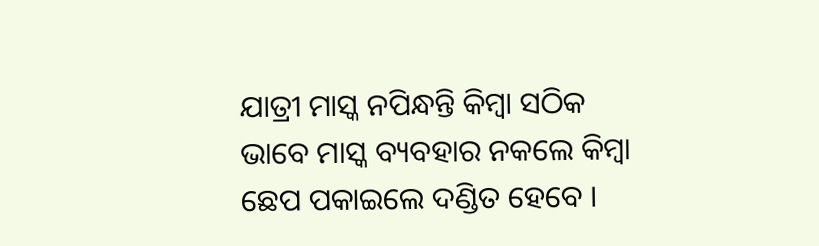ଯାତ୍ରୀ ମାସ୍କ ନପିନ୍ଧନ୍ତି କିମ୍ବା ସଠିକ ଭାବେ ମାସ୍କ ବ୍ୟବହାର ନକଲେ କିମ୍ବା ଛେପ ପକାଇଲେ ଦଣ୍ଡିତ ହେବେ ।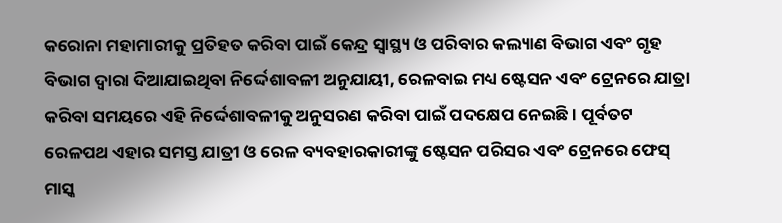କରୋନା ମହାମାରୀକୁ ପ୍ରତିହତ କରିବା ପାଇଁ କେନ୍ଦ୍ର ସ୍ୱାସ୍ଥ୍ୟ ଓ ପରିବାର କଲ୍ୟାଣ ବିଭାଗ ଏବଂ ଗୃହ ବିଭାଗ ଦ୍ୱାରା ଦିଆଯାଇଥିବା ନିର୍ଦ୍ଦେଶାବଳୀ ଅନୁଯାୟୀ, ରେଳବାଇ ମଧ୍ୟ ଷ୍ଟେସନ ଏବଂ ଟ୍ରେନରେ ଯାତ୍ରା କରିବା ସମୟରେ ଏହି ନିର୍ଦ୍ଦେଶାବଳୀକୁ ଅନୁସରଣ କରିବା ପାଇଁ ପଦକ୍ଷେପ ନେଇଛି । ପୂର୍ବତଟ ରେଳପଥ ଏହାର ସମସ୍ତ ଯାତ୍ରୀ ଓ ରେଳ ବ୍ୟବହାରକାରୀଙ୍କୁ ଷ୍ଟେସନ ପରିସର ଏବଂ ଟ୍ରେନରେ ଫେସ୍ ମାସ୍କ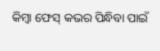କିମ୍ବା ଫେସ୍ କଭର ପିନ୍ଧିବା ପାଇଁ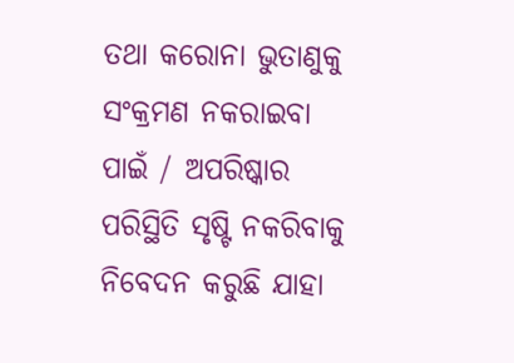ତଥା କରୋନା ଭୁତାଣୁକୁ ସଂକ୍ରମଣ ନକରାଇବା ପାଇଁ / ଅପରିଷ୍କାର ପରିସ୍ଥିତି ସୃଷ୍ଟି ନକରିବାକୁ ନିବେଦନ କରୁଛି ଯାହା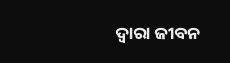ଦ୍ୱାରା ଜୀବନ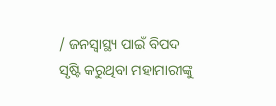/ ଜନସ୍ୱାସ୍ଥ୍ୟ ପାଇଁ ବିପଦ ସୃଷ୍ଟି କରୁଥିବା ମହାମାରୀଙ୍କୁ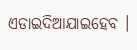ଏଡାଇଦିଆଯାଇହେବ ।